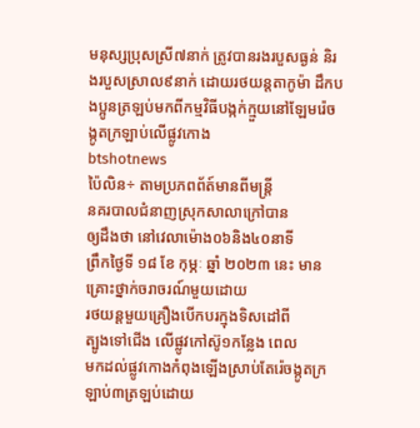មនុស្សប្រុសស្រី៧នាក់ ត្រូវបានរងរបួសធ្ងន់ និរងរបួសស្រាល៩នាក់ ដោយរថយន្តតាកូម៉ា ដឹកបងប្អូនត្រឡប់មកពីកម្មវិធីបង្កក់ក្មួយនៅឡែមរ៉េចង្កូតក្រឡាប់លេីផ្លូវកោង
btshotnews
ប៉ៃលិន÷ តាមប្រភពព័ត៍មានពីមន្ត្រី
នគរបាលជំនាញស្រុកសាលាក្រៅបាន
ឲ្យដឹងថា នៅវេលាម៉ោង០៦និង៤០នាទី
ព្រឹកថ្ងៃទី ១៨ ខែ កុម្ភៈ ឆ្នាំ ២០២៣ នេះ មានគ្រោះថ្នាក់ចរាចរណ៍មួយដោយ
រថយន្តមួយគ្រឿងបើកបរក្មុងទិសដៅពី
ត្បូងទៅជើង លើផ្លូវកៅស៊ូ១កន្លែង ពេល
មកដល់ផ្លូវកោងកំពុងឡេីងស្រាប់តែរ៉េចង្កូតក្រឡាប់៣ត្រឡប់ដោយ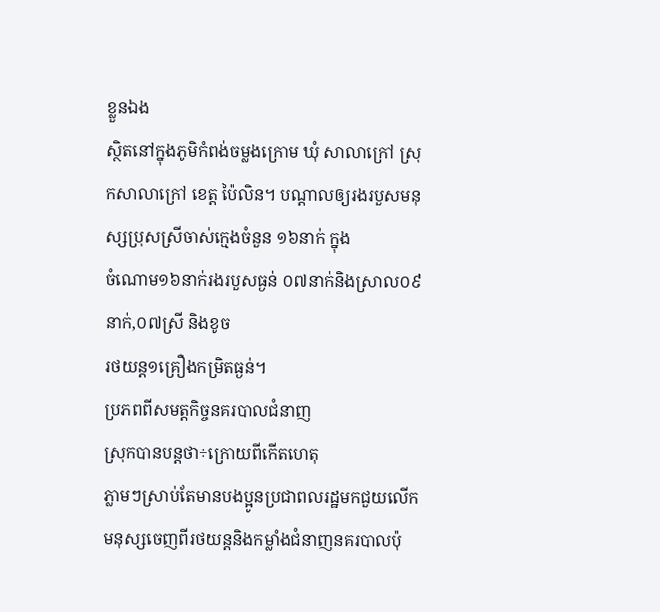ខ្លួនឯង
ស្ថិតនៅក្នុងភូមិកំពង់ចម្លងក្រោម ឃុំ សាលាក្រៅ ស្រុកសាលាក្រៅ ខេត្ត ប៉ៃលិន។ បណ្ដាលឲ្យរងរបួសមនុស្សប្រុសស្រីចាស់ក្មេងចំនួន ១៦នាក់ ក្នុង
ចំណោម១៦នាក់រងរបួសធ្ងន់ ០៧នាក់និងស្រាល០៩នាក់,០៧ស្រី និងខូច
រថយន្ត១គ្រឿងកម្រិតធ្ងន់។
ប្រភពពីសមត្តកិច្ចនគរបាលជំនាញ
ស្រុកបានបន្តថា÷ក្រោយពីកើតហេតុ
ភ្លាមៗស្រាប់តែមានបងប្អូនប្រជាពលរដ្ឋមកជួយលើកមនុស្សចេញពីរថយន្តនិងកម្លាំងជំនាញនគរបាលប៉ុ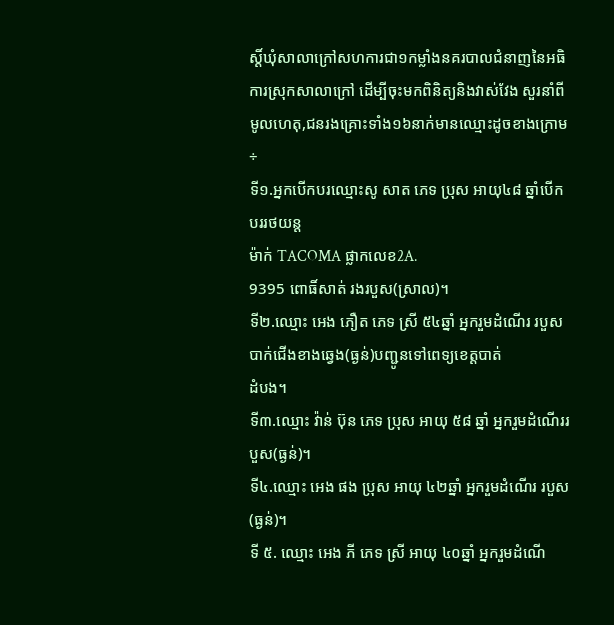ស្តិ៍ឃុំសាលាក្រៅសហការជា១កម្លាំងនគរបាលជំនាញនៃអធិការស្រុកសាលាក្រៅ ដើម្បីចុះមកពិនិត្យនិងវាស់វែង សួរនាំពីមូលហេតុ,ជនរងគ្រោះទាំង១៦នាក់មានឈ្មោះដូចខាងក្រោម÷
ទី១.អ្នកបើកបរឈ្មោះសូ សាត ភេទ ប្រុស អាយុ៤៨ ឆ្នាំបើកបររថយន្ត
ម៉ាក់ TACOMA ផ្លាកលេខ2A.
9395 ពោធិ៍សាត់ រងរបួស(ស្រាល)។
ទី២.ឈ្មោះ អេង ភឿត ភេទ ស្រី ៥៤ឆ្នាំ អ្នករួមដំណើរ របួសបាក់ជើងខាងឆ្វេង(ធ្ងន់)បញ្ជូនទៅពេទ្យខេត្តបាត់
ដំបង។
ទី៣.ឈ្មោះ វ៉ាន់ ប៊ុន ភេទ ប្រុស អាយុ ៥៨ ឆ្នាំ អ្នករួមដំណើររបួស(ធ្ងន់)។
ទី៤.ឈ្មោះ អេង ផង ប្រុស អាយុ ៤២ឆ្នាំ អ្នករួមដំណើរ របួស(ធ្ងន់)។
ទី ៥. ឈ្មោះ អេង ភី ភេទ ស្រី អាយុ ៤០ឆ្នាំ អ្នករួមដំណើ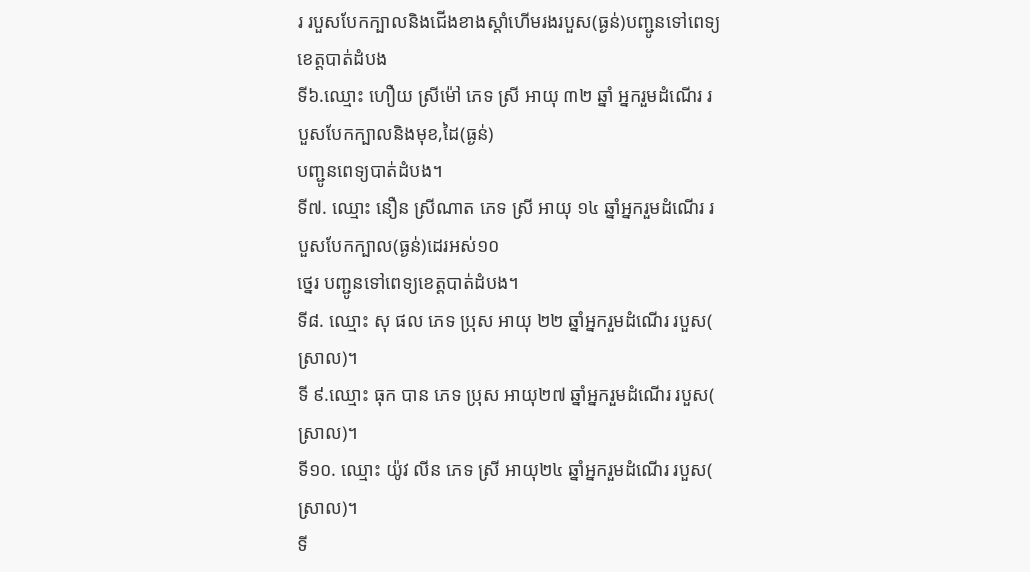រ របួសបែកក្បាលនិងជើងខាងស្ដាំហើមរងរបួស(ធ្ងន់)បញ្ជូនទៅពេទ្យខេត្តបាត់ដំបង
ទី៦.ឈ្មោះ ហឿយ ស្រីម៉ៅ ភេទ ស្រី អាយុ ៣២ ឆ្នាំ អ្នករួមដំណើរ របួសបែកក្បាលនិងមុខ,ដៃ(ធ្ងន់)
បញ្ជូនពេទ្យបាត់ដំបង។
ទី៧. ឈ្មោះ នឿន ស្រីណាត ភេទ ស្រី អាយុ ១៤ ឆ្នាំអ្នករួមដំណើរ របួសបែកក្បាល(ធ្ងន់)ដេរអស់១០
ថ្នេរ បញ្ជូនទៅពេទ្យខេត្តបាត់ដំបង។
ទី៨. ឈ្មោះ សុ ផល ភេទ ប្រុស អាយុ ២២ ឆ្នាំអ្នករួមដំណើរ របួស( ស្រាល)។
ទី ៩.ឈ្មោះ ធុក បាន ភេទ ប្រុស អាយុ២៧ ឆ្នាំអ្នករួមដំណើរ របួស( ស្រាល)។
ទី១០. ឈ្មោះ យ៉ូវ លីន ភេទ ស្រី អាយុ២៤ ឆ្នាំអ្នករួមដំណើរ របួស( ស្រាល)។
ទី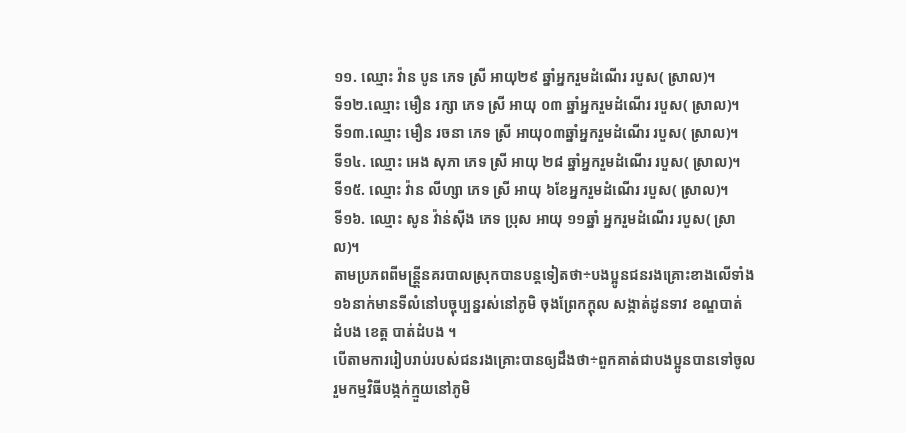១១. ឈ្មោះ វ៉ាន បូន ភេទ ស្រី អាយុ២៩ ឆ្នាំអ្នករួមដំណើរ របួស( ស្រាល)។
ទី១២.ឈ្មោះ មឿន រក្សា ភេទ ស្រី អាយុ ០៣ ឆ្នាំអ្នករួមដំណើរ របួស( ស្រាល)។
ទី១៣.ឈ្មោះ មឿន រចនា ភេទ ស្រី អាយុ០៣ឆ្នាំអ្នករួមដំណើរ របួស( ស្រាល)។
ទី១៤. ឈ្មោះ អេង សុភា ភេទ ស្រី អាយុ ២៨ ឆ្នាំអ្នករួមដំណើរ របួស( ស្រាល)។
ទី១៥. ឈ្មោះ វ៉ាន លីហ្សា ភេទ ស្រី អាយុ ៦ខែអ្នករួមដំណើរ របួស( ស្រាល)។
ទី១៦. ឈ្មោះ សូន វ៉ាន់ស៊ីង ភេទ ប្រុស អាយុ ១១ឆ្នាំ អ្នករួមដំណើរ របួស( ស្រាល)។
តាមប្រភពពីមន្ត្ត្រីនគរបាលស្រុកបានបន្តទៀតថា÷បងប្អូនជនរងគ្រោះខាងលើទាំង
១៦នាក់មានទីលំនៅបច្ចុប្បន្នរស់នៅភូមិ ចុងព្រែកក្ដុល សង្កាត់ដូនទាវ ខណ្ឌបាត់
ដំបង ខេត្ត បាត់ដំបង ។
បើតាមការរៀបរាប់របស់ជនរងគ្រោះបានឲ្យដឹងថា÷ពួកគាត់ជាបងប្អូនបានទៅចូលរួមកម្មវិធីបង្កក់ក្មួយនៅភូមិ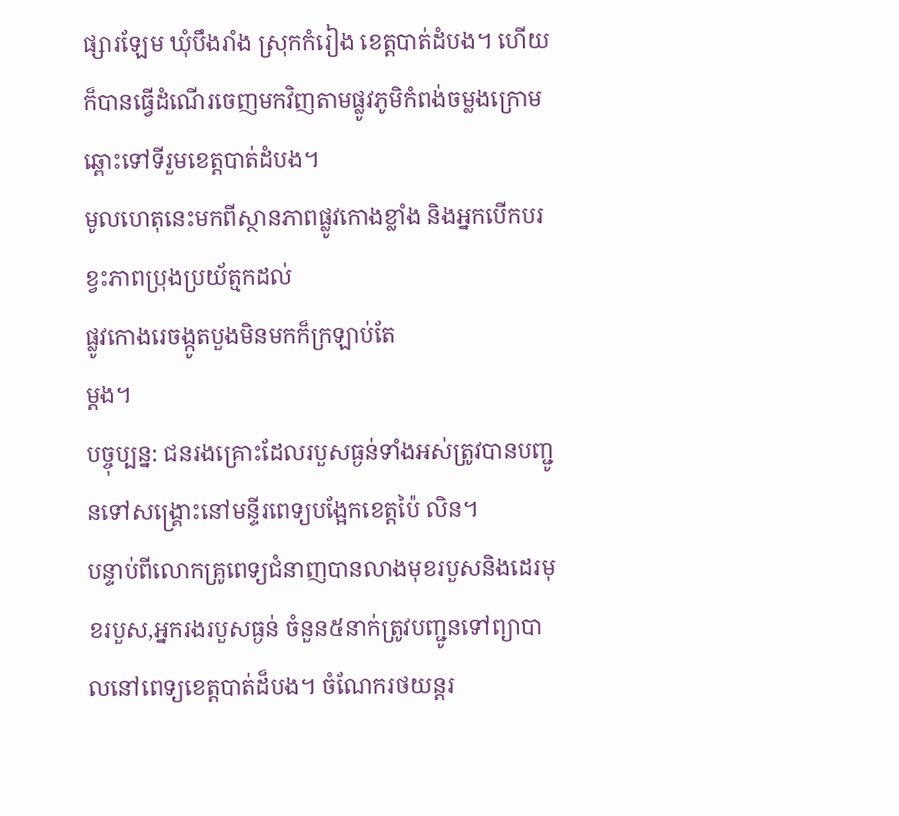ផ្សារឡែម ឃុំបឹងរាំង ស្រុកកំរៀង ខេត្តបាត់ដំបង។ ហើយក៏បានធ្វើដំណើរចេញមកវិញតាមផ្លូវភូមិកំពង់ចម្លងក្រោមឆ្ពោះទៅទីរួមខេត្តបាត់ដំបង។
មូលហេតុនេះមកពីស្ថានភាពផ្លូវកោងខ្លាំង និងអ្នកបើកបរខ្វះភាពប្រុងប្រយ័ត្មកដល់
ផ្លូវកោងរេចង្កូតបួងមិនមកក៏ក្រឡាប់តែ
ម្ដង។
បច្ចុប្បន្ន: ជនរងគ្រោះដែលរបួសធ្ងន់ទាំងអស់ត្រូវបានបញ្ជូនទៅសង្គ្រោះនៅមន្ទីរពេទ្យបង្អែកខេត្តប៉ៃ លិន។
បន្ទាប់ពីលោកគ្រូពេទ្យជំនាញបានលាងមុខរបួសនិងដេរមុខរបួស,អ្នករងរបួសធ្ងន់ ចំនួន៥នាក់ត្រូវបញ្ជូនទៅព្យាបាលនៅពេទ្យខេត្តបាត់ដ៏បង។ ចំណែករថយន្តរ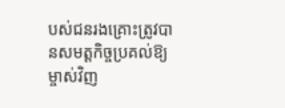បស់ជនរងគ្រោះត្រូវបានសមត្តកិច្ចប្រគល់ឱ្យ ម្ចាស់វិញ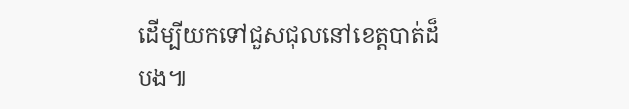ដើម្បីយកទៅជួសជុលនៅខេត្តបាត់ដ៏បង៕